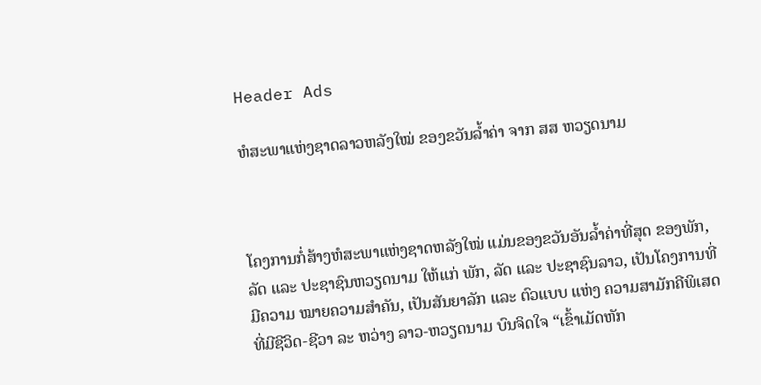Header Ads

ຫໍສະພາແຫ່ງຊາດລາວຫລັງໃໝ່ ຂອງຂວັນລໍ້າຄ່າ ຈາກ ສສ ຫວຽດນາມ



ໂຄງການກໍ່ສ້າງຫໍສະພາແຫ່ງຊາດຫລັງໃໝ່ ແມ່ນຂອງຂວັນອັນລໍ້າຄ່າທີ່ສຸດ ຂອງພັກ, ລັດ ແລະ ປະຊາຊົນຫວຽດນາມ ໃຫ້ແກ່ ພັກ, ລັດ ແລະ ປະຊາຊົນລາວ, ເປັນໂຄງການທີ່ມີຄວາມ ໝາຍຄວາມສໍາຄັນ, ເປັນສັນຍາລັກ ແລະ ຕົວແບບ ແຫ່ງ ຄວາມສາມັກຄີພິເສດ ທີ່ມີຊີວິດ-ຊີວາ ລະ ຫວ່າງ ລາວ-ຫວຽດນາມ ບົນຈິດໃຈ “ເຂົ້າເມັດຫັກ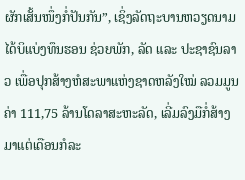ຜັກເສັ້ນໜຶ່ງກໍ່ປັນກັນ”, ເຊິ່ງລັດຖະບານຫວຽດນາມ ໄດ້ບິແບ່ງທຶນຮອນ ຊ່ວຍພັກ, ລັດ ແລະ ປະຊາຊົນລາວ ເພື່ອປຸກສ້າງຫໍສະພາແຫ່ງຊາດຫລັງໃໝ່ ລວມມູນຄ່າ 111,75 ລ້ານໂດລາສະຫະລັດ, ເລີ່ມລົງມືກໍ່ສ້າງມາແຕ່ເດືອນກໍລະ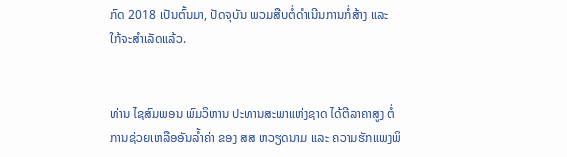ກົດ 2018 ເປັນຕົ້ນມາ, ປັດຈຸບັນ ພວມສືບຕໍ່ດຳເນີນການກໍ່ສ້າງ ແລະ ໃກ້ຈະສຳເລັດແລ້ວ.


ທ່ານ ໄຊສົມພອນ ພົມວິຫານ ປະທານສະພາແຫ່ງຊາດ ໄດ້ຕີລາຄາສູງ ຕໍ່ການຊ່ວຍເຫລືອອັນລ້ຳຄ່າ ຂອງ ສສ ຫວຽດນາມ ແລະ ຄວາມຮັກແພງພິ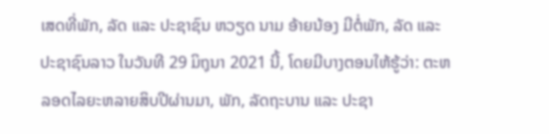ເສດທີ່ພັກ, ລັດ ແລະ ປະຊາຊົນ ຫວຽດ ນາມ ອ້າຍນ້ອງ ມີຕໍ່ພັກ, ລັດ ແລະ ປະຊາຊົນລາວ ໃນວັນທີ 29 ມິຖຸນາ 2021 ນີ້, ໂດຍມີບາງຕອນໃຫ້ຮູ້ວ່າ: ຕະຫລອດໄລຍະຫລາຍສິບປີຜ່ານມາ, ພັກ, ລັດຖະບານ ແລະ ປະຊາ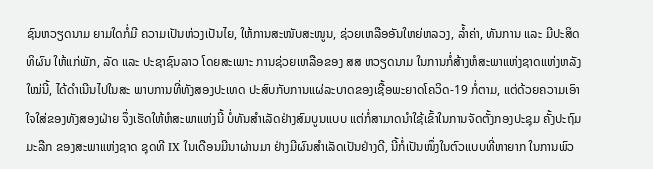ຊົນຫວຽດນາມ ຍາມໃດກໍ່ມີ ຄວາມເປັນຫ່ວງເປັນໄຍ, ໃຫ້ການສະໜັບສະໜູນ, ຊ່ວຍເຫລືອອັນໃຫຍ່ຫລວງ, ລໍ້າຄ່າ, ທັນການ ແລະ ມີປະສິດທິຜົນ ໃຫ້ແກ່ພັກ, ລັດ ແລະ ປະຊາຊົນລາວ ໂດຍສະເພາະ ການຊ່ວຍເຫລືອຂອງ ສສ ຫວຽດນາມ ໃນການກໍ່ສ້າງຫໍສະພາແຫ່ງຊາດແຫ່ງຫລັງໃໝ່ນີ້, ໄດ້ດໍາເນີນໄປໃນສະ ພາບການທີ່ທັງສອງປະເທດ ປະສົບກັບການແຜ່ລະບາດຂອງເຊື້ອພະຍາດໂຄວິດ-19 ກໍ່ຕາມ, ແຕ່ດ້ວຍຄວາມເອົາໃຈໃສ່ຂອງທັງສອງຝ່າຍ ຈຶ່ງເຮັດໃຫ້ຫໍສະພາແຫ່ງນີ້ ບໍ່ທັນສຳເລັດຢ່າງສົມບູນແບບ ແຕ່ກໍ່ສາມາດນຳໃຊ້ເຂົ້າໃນການຈັດຕັ້ງກອງປະຊຸມ ຄັ້ງປະຖົມມະລືກ ຂອງສະພາແຫ່ງຊາດ ຊຸດທີ IX ໃນເດືອນມີນາຜ່ານມາ ຢ່າງມີຜົນສຳເລັດເປັນຢ່າງດີ, ນີ້ກໍ່ເປັນໜຶ່ງໃນຕົວແບບທີ່ຫາຍາກ ໃນການພົວ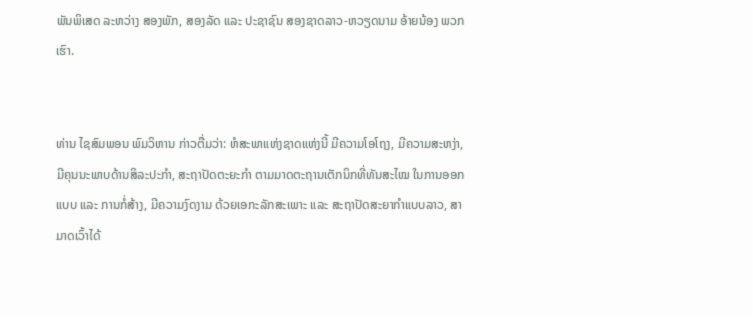ພັນພິເສດ ລະຫວ່າງ ສອງພັກ, ສອງລັດ ແລະ ປະຊາຊົນ ສອງຊາດລາວ-ຫວຽດນາມ ອ້າຍນ້ອງ ພວກເຮົາ.


ທ່ານ ໄຊສົມພອນ ພົມວິຫານ ກ່າວຕື່ມວ່າ: ຫໍສະພາແຫ່ງຊາດແຫ່ງນີ້ ມີຄວາມໂອໂຖງ, ມີຄວາມສະຫງ່າ, ມີຄຸນນະພາບດ້ານສິລະປະກໍາ, ສະຖາປັດຕະຍະກໍາ ຕາມມາດຕະຖານເຕັກນິກທີ່ທັນສະໄໝ ໃນການອອກແບບ ແລະ ການກໍ່ສ້າງ, ມີຄວາມງົດງາມ ດ້ວຍເອກະລັກສະເພາະ ແລະ ສະຖາປັດສະຍາກຳແບບລາວ, ສາມາດເວົ້າໄດ້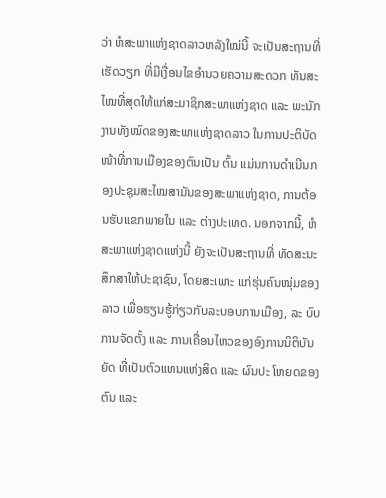ວ່າ ຫໍສະພາແຫ່ງຊາດລາວຫລັງໃໝ່ນີ້ ຈະເປັນສະຖານທີ່ເຮັດວຽກ ທີ່ມີເງື່ອນໄຂອຳນວຍຄວາມສະດວກ ທັນສະໄໝທີ່ສຸດໃຫ້ແກ່ສະມາຊິກສະພາແຫ່ງຊາດ ແລະ ພະນັກງານທັງໝົດຂອງສະພາແຫ່ງຊາດລາວ ໃນການປະຕິບັດໜ້າທີ່ການເມືອງຂອງຕົນເປັນ ຕົ້ນ ແມ່ນການດໍາເນີນກອງປະຊຸມສະໄໝສາມັນຂອງສະພາແຫ່ງຊາດ, ການຕ້ອນຮັບແຂກພາຍໃນ ແລະ ຕ່າງປະເທດ. ນອກຈາກນີ້, ຫໍສະພາແຫ່ງຊາດແຫ່ງນີ້ ຍັງຈະເປັນສະຖານທີ່ ທັດສະນະສຶກສາໃຫ້ປະຊາຊົນ, ໂດຍສະເພາະ ແກ່ຮຸ່ນຄົນໜຸ່ມຂອງລາວ ເພື່ອຮຽນຮູ້ກ່ຽວກັບລະບອບການເມືອງ, ລະ ບົບການຈັດຕັ້ງ ແລະ ການເຄື່ອນໄຫວຂອງອົງການນິຕິບັນຍັດ ທີ່ເປັນຕົວແທນແຫ່ງສິດ ແລະ ຜົນປະ ໂຫຍດຂອງຕົນ ແລະ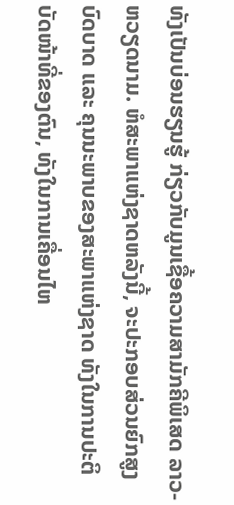ທັງເປັນບ່ອນຮຽນຮູ້ ກ່ຽວກັບມູນເຊື້ອຄວາມສາມັກຄີພິເສດ ລາວ-ຫວຽດນາມ. ຫໍສະພາແຫ່ງຊາດຫລັງນີ້, ຈະປະກອບສ່ວນຍົກສູງບົດບາດ ແລະ ຄຸນນະພາບຂອງສະພາແຫ່ງຊາດ ທັງໃນການປະຕິບັດໜ້າທີ່ຂອງຕົນ, ທັງໃນການເຄື່ອນໄຫ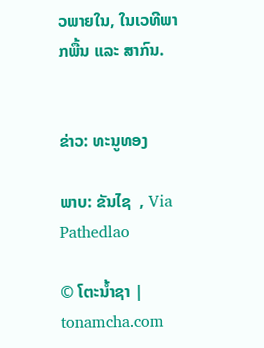ວພາຍໃນ, ໃນເວທີພາກພື້ນ ແລະ ສາກົນ.


ຂ່າວ: ທະນູທອງ

ພາບ: ຂັນໄຊ  , Via Pathedlao

© ໂຕະນໍ້າຊາ | tonamcha.com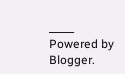_____
Powered by Blogger.